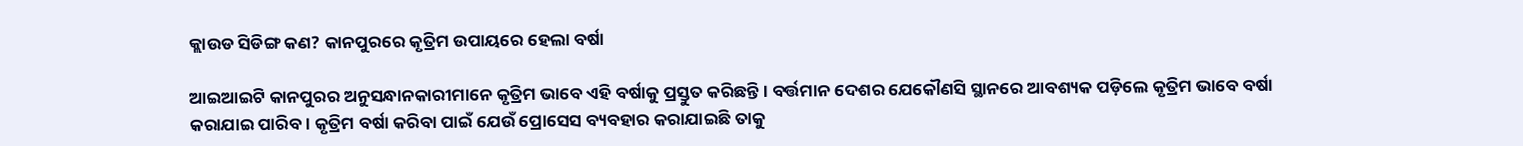କ୍ଲାଉଡ ସିଡିଙ୍ଗ କଣ? କାନପୁରରେ କୃତ୍ରିମ ଉପାୟରେ ହେଲା ବର୍ଷା

ଆଇଆଇଟି କାନପୁରର ଅନୁସନ୍ଧାନକାରୀମାନେ କୃତ୍ରିମ ଭାବେ ଏହି ବର୍ଷାକୁ ପ୍ରସ୍ତୁତ କରିଛନ୍ତି । ବର୍ତ୍ତମାନ ଦେଶର ଯେକୌଣସି ସ୍ଥାନରେ ଆବଶ୍ୟକ ପଡ଼ିଲେ କୃତ୍ରିମ ଭାବେ ବର୍ଷା କରାଯାଇ ପାରିବ । କୃତ୍ରିମ ବର୍ଷା କରିବା ପାଇଁ ଯେଉଁ ପ୍ରୋସେସ ବ୍ୟବହାର କରାଯାଇଛି ତାକୁ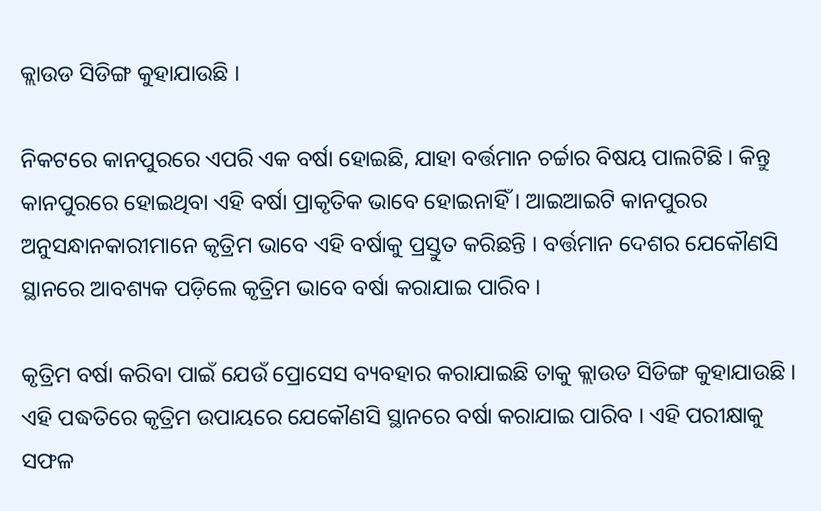କ୍ଲାଉଡ ସିଡିଙ୍ଗ କୁହାଯାଉଛି ।

ନିକଟରେ କାନପୁରରେ ଏପରି ଏକ ବର୍ଷା ହୋଇଛି, ଯାହା ବର୍ତ୍ତମାନ ଚର୍ଚ୍ଚାର ବିଷୟ ପାଲଟିଛି । କିନ୍ତୁ କାନପୁରରେ ହୋଇଥିବା ଏହି ବର୍ଷା ପ୍ରାକୃତିକ ଭାବେ ହୋଇନାହିଁ । ଆଇଆଇଟି କାନପୁରର ଅନୁସନ୍ଧାନକାରୀମାନେ କୃତ୍ରିମ ଭାବେ ଏହି ବର୍ଷାକୁ ପ୍ରସ୍ତୁତ କରିଛନ୍ତି । ବର୍ତ୍ତମାନ ଦେଶର ଯେକୌଣସି ସ୍ଥାନରେ ଆବଶ୍ୟକ ପଡ଼ିଲେ କୃତ୍ରିମ ଭାବେ ବର୍ଷା କରାଯାଇ ପାରିବ ।

କୃତ୍ରିମ ବର୍ଷା କରିବା ପାଇଁ ଯେଉଁ ପ୍ରୋସେସ ବ୍ୟବହାର କରାଯାଇଛି ତାକୁ କ୍ଲାଉଡ ସିଡିଙ୍ଗ କୁହାଯାଉଛି । ଏହି ପଦ୍ଧତିରେ କୃତ୍ରିମ ଉପାୟରେ ଯେକୌଣସି ସ୍ଥାନରେ ବର୍ଷା କରାଯାଇ ପାରିବ । ଏହି ପରୀକ୍ଷାକୁ ସଫଳ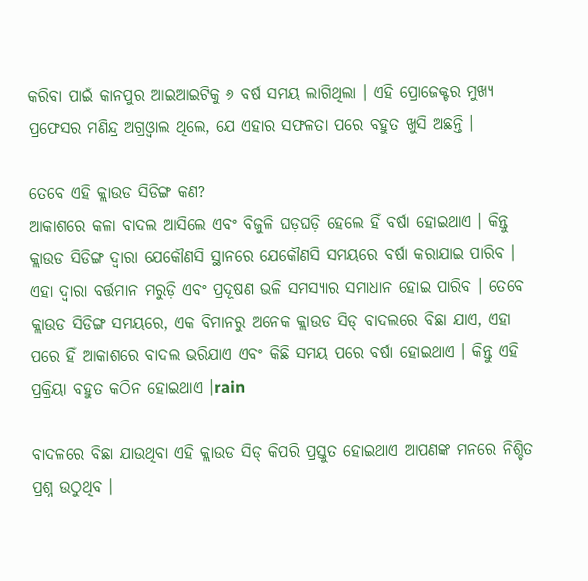କରିବା ପାଇଁ କାନପୁର ଆଇଆଇଟିକୁ ୬ ବର୍ଷ ସମୟ ଲାଗିଥିଲା । ଏହି ପ୍ରୋଜେକ୍ଟର ମୁଖ୍ୟ ପ୍ରଫେସର ମଣିନ୍ଦ୍ର ଅଗ୍ରଓ୍ଵାଲ ଥିଲେ, ଯେ ଏହାର ସଫଳତା ପରେ ବହୁତ ଖୁସି ଅଛନ୍ତି ।

ତେବେ ଏହି କ୍ଲାଉଡ ସିଡିଙ୍ଗ କଣ?
ଆକାଶରେ କଳା ବାଦଲ ଆସିଲେ ଏବଂ ବିଜୁଳି ଘଡ଼ଘଡ଼ି ହେଲେ ହିଁ ବର୍ଷା ହୋଇଥାଏ । କିନ୍ତୁ କ୍ଲାଉଡ ସିଡିଙ୍ଗ ଦ୍ୱାରା ଯେକୌଣସି ସ୍ଥାନରେ ଯେକୌଣସି ସମୟରେ ବର୍ଷା କରାଯାଇ ପାରିବ । ଏହା ଦ୍ୱାରା ବର୍ତ୍ତମାନ ମରୁଡ଼ି ଏବଂ ପ୍ରଦୂଷଣ ଭଳି ସମସ୍ୟାର ସମାଧାନ ହୋଇ ପାରିବ । ତେବେ କ୍ଲାଉଡ ସିଡିଙ୍ଗ ସମୟରେ, ଏକ ବିମାନରୁ ଅନେକ କ୍ଲାଉଡ ସିଡ୍‌ ବାଦଲରେ ବିଛା ଯାଏ, ଏହା ପରେ ହିଁ ଆକାଶରେ ବାଦଲ ଭରିଯାଏ ଏବଂ କିଛି ସମୟ ପରେ ବର୍ଷା ହୋଇଥାଏ । କିନ୍ତୁ ଏହି ପ୍ରକ୍ରିୟା ବହୁତ କଠିନ ହୋଇଥାଏ ।rain

ବାଦଳରେ ବିଛା ଯାଉଥିବା ଏହି କ୍ଲାଉଡ ସିଡ୍‌ କିପରି ପ୍ରସ୍ତୁତ ହୋଇଥାଏ ଆପଣଙ୍କ ମନରେ ନିଶ୍ଚିତ ପ୍ରଶ୍ନ ଉଠୁଥିବ ।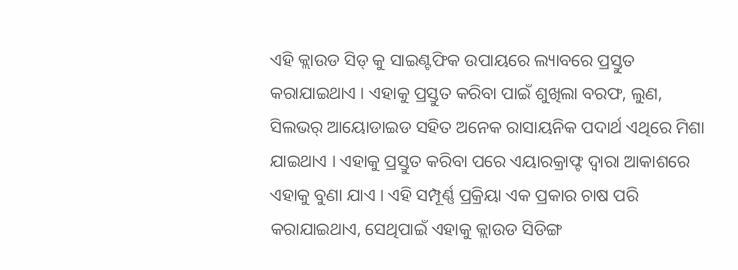ଏହି କ୍ଲାଉଡ ସିଡ୍‌ କୁ ସାଇଣ୍ଟଫିକ ଉପାୟରେ ଲ୍ୟାବରେ ପ୍ରସ୍ତୁତ କରାଯାଇଥାଏ । ଏହାକୁ ପ୍ରସ୍ତୁତ କରିବା ପାଇଁ ଶୁଖିଲା ବରଫ, ଲୁଣ, ସିଲଭର୍‌ ଆୟୋଡାଇଡ ସହିତ ଅନେକ ରାସାୟନିକ ପଦାର୍ଥ ଏଥିରେ ମିଶା ଯାଇଥାଏ । ଏହାକୁ ପ୍ରସ୍ତୁତ କରିବା ପରେ ଏୟାରକ୍ରାଫ୍ଟ ଦ୍ୱାରା ଆକାଶରେ ଏହାକୁ ବୁଣା ଯାଏ । ଏହି ସମ୍ପୂର୍ଣ୍ଣ ପ୍ରକ୍ରିୟା ଏକ ପ୍ରକାର ଚାଷ ପରି କରାଯାଇଥାଏ, ସେଥିପାଇଁ ଏହାକୁ କ୍ଲାଉଡ ସିଡିଙ୍ଗ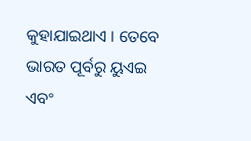କୁହାଯାଇଥାଏ । ତେବେ ଭାରତ ପୂର୍ବରୁ ୟୁଏଇ ଏବଂ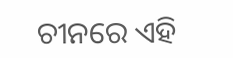ଚୀନରେ ଏହି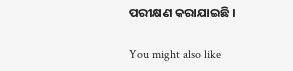ପରୀକ୍ଷଣ କରାଯାଇଛି ।

You might also like